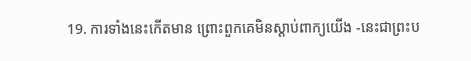19. ការទាំងនេះកើតមាន ព្រោះពួកគេមិនស្ដាប់ពាក្យយើង -នេះជាព្រះប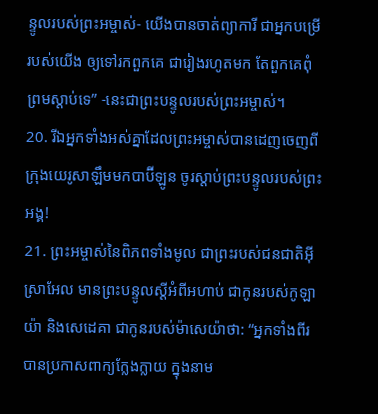ន្ទូលរបស់ព្រះអម្ចាស់- យើងបានចាត់ព្យាការី ជាអ្នកបម្រើរបស់យើង ឲ្យទៅរកពួកគេ ជារៀងរហូតមក តែពួកគេពុំព្រមស្ដាប់ទេ” -នេះជាព្រះបន្ទូលរបស់ព្រះអម្ចាស់។
20. រីឯអ្នកទាំងអស់គ្នាដែលព្រះអម្ចាស់បានដេញចេញពីក្រុងយេរូសាឡឹមមកបាប៊ីឡូន ចូរស្ដាប់ព្រះបន្ទូលរបស់ព្រះអង្គ!
21. ព្រះអម្ចាស់នៃពិភពទាំងមូល ជាព្រះរបស់ជនជាតិអ៊ីស្រាអែល មានព្រះបន្ទូលស្ដីអំពីអហាប់ ជាកូនរបស់កូឡាយ៉ា និងសេដេគា ជាកូនរបស់ម៉ាសេយ៉ាថា: “អ្នកទាំងពីរបានប្រកាសពាក្យក្លែងក្លាយ ក្នុងនាម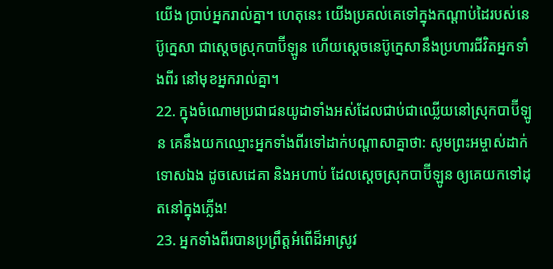យើង ប្រាប់អ្នករាល់គ្នា។ ហេតុនេះ យើងប្រគល់គេទៅក្នុងកណ្ដាប់ដៃរបស់នេប៊ូក្នេសា ជាស្ដេចស្រុកបាប៊ីឡូន ហើយស្ដេចនេប៊ូក្នេសានឹងប្រហារជីវិតអ្នកទាំងពីរ នៅមុខអ្នករាល់គ្នា។
22. ក្នុងចំណោមប្រជាជនយូដាទាំងអស់ដែលជាប់ជាឈ្លើយនៅស្រុកបាប៊ីឡូន គេនឹងយកឈ្មោះអ្នកទាំងពីរទៅដាក់បណ្ដាសាគ្នាថា: សូមព្រះអម្ចាស់ដាក់ទោសឯង ដូចសេដេគា និងអហាប់ ដែលស្ដេចស្រុកបាប៊ីឡូន ឲ្យគេយកទៅដុតនៅក្នុងភ្លើង!
23. អ្នកទាំងពីរបានប្រព្រឹត្តអំពើដ៏អាស្រូវ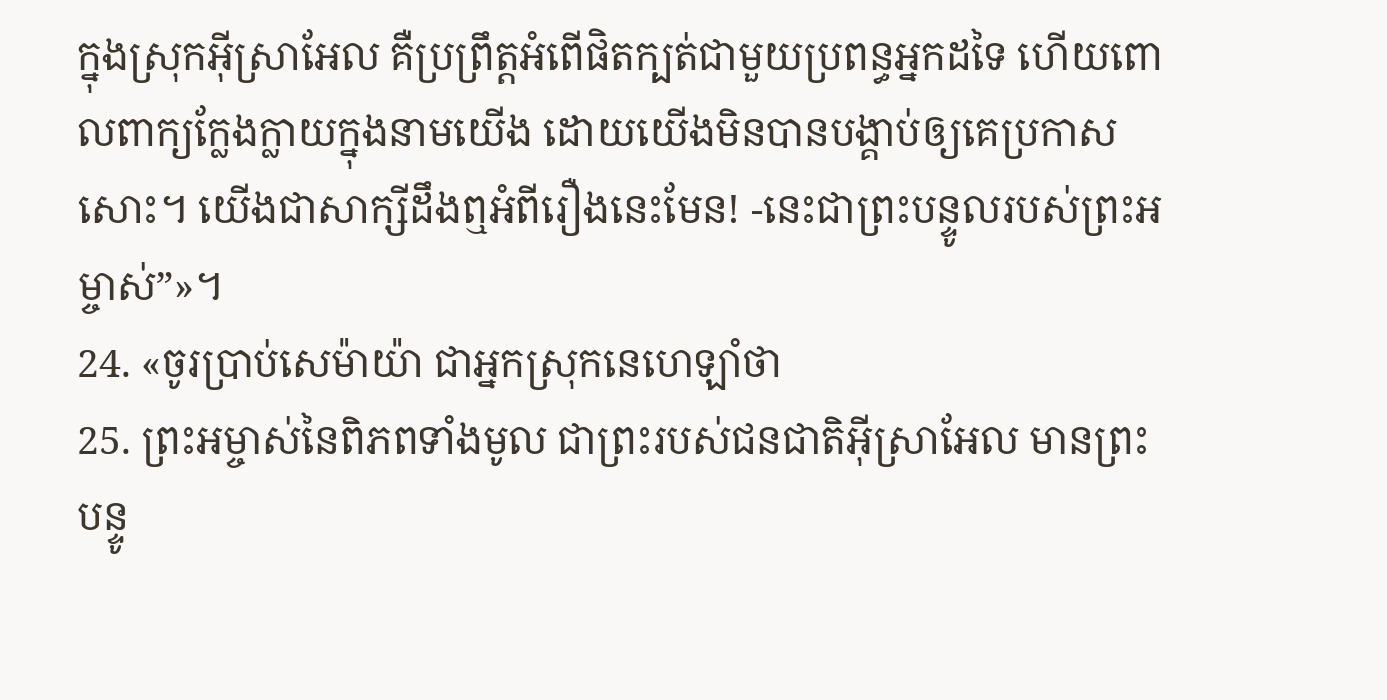ក្នុងស្រុកអ៊ីស្រាអែល គឺប្រព្រឹត្តអំពើផិតក្បត់ជាមួយប្រពន្ធអ្នកដទៃ ហើយពោលពាក្យក្លែងក្លាយក្នុងនាមយើង ដោយយើងមិនបានបង្គាប់ឲ្យគេប្រកាសសោះ។ យើងជាសាក្សីដឹងឮអំពីរឿងនេះមែន! -នេះជាព្រះបន្ទូលរបស់ព្រះអម្ចាស់”»។
24. «ចូរប្រាប់សេម៉ាយ៉ា ជាអ្នកស្រុកនេហេឡាំថា
25. ព្រះអម្ចាស់នៃពិភពទាំងមូល ជាព្រះរបស់ជនជាតិអ៊ីស្រាអែល មានព្រះបន្ទូ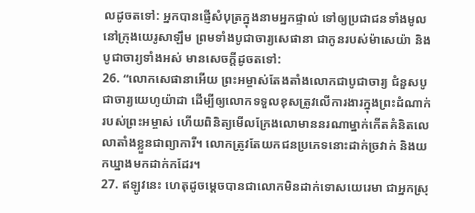លដូចតទៅ: អ្នកបានផ្ញើសំបុត្រក្នុងនាមអ្នកផ្ទាល់ ទៅឲ្យប្រជាជនទាំងមូលនៅក្រុងយេរូសាឡឹម ព្រមទាំងបូជាចារ្យសេផានា ជាកូនរបស់ម៉ាសេយ៉ា និងបូជាចារ្យទាំងអស់ មានសេចក្ដីដូចតទៅ:
26. “លោកសេផានាអើយ ព្រះអម្ចាស់តែងតាំងលោកជាបូជាចារ្យ ជំនួសបូជាចារ្យយេហូយ៉ាដា ដើម្បីឲ្យលោកទទួលខុសត្រូវលើការងារក្នុងព្រះដំណាក់របស់ព្រះអម្ចាស់ ហើយពិនិត្យមើលក្រែងលោមាននរណាម្នាក់កើតគំនិតលេលាតាំងខ្លួនជាព្យាការី។ លោកត្រូវតែយកជនប្រភេទនោះដាក់ច្រវាក់ និងយកឃ្នាងមកដាក់កដែរ។
27. ឥឡូវនេះ ហេតុដូចម្ដេចបានជាលោកមិនដាក់ទោសយេរេមា ជាអ្នកស្រុ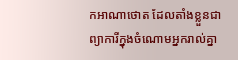កអាណាថោត ដែលតាំងខ្លួនជាព្យាការីក្នុងចំណោមអ្នករាល់គ្នា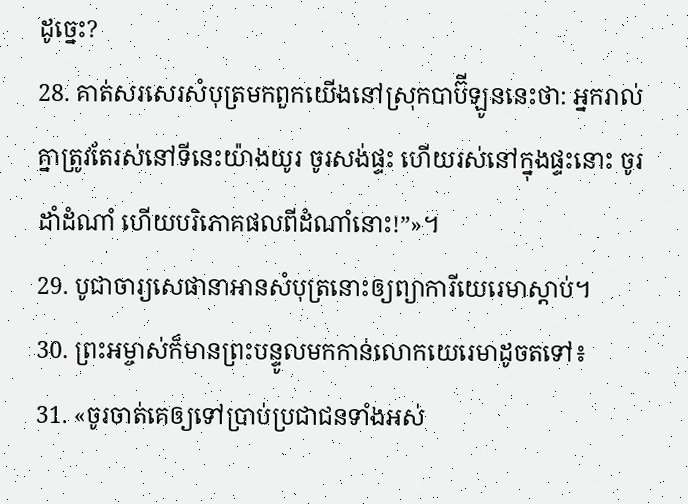ដូច្នេះ?
28. គាត់សរសេរសំបុត្រមកពួកយើងនៅស្រុកបាប៊ីឡូននេះថា: អ្នករាល់គ្នាត្រូវតែរស់នៅទីនេះយ៉ាងយូរ ចូរសង់ផ្ទះ ហើយរស់នៅក្នុងផ្ទះនោះ ចូរដាំដំណាំ ហើយបរិភោគផលពីដំណាំនោះ!”»។
29. បូជាចារ្យសេផានាអានសំបុត្រនោះឲ្យព្យាការីយេរេមាស្ដាប់។
30. ព្រះអម្ចាស់ក៏មានព្រះបន្ទូលមកកាន់លោកយេរេមាដូចតទៅ៖
31. «ចូរចាត់គេឲ្យទៅប្រាប់ប្រជាជនទាំងអស់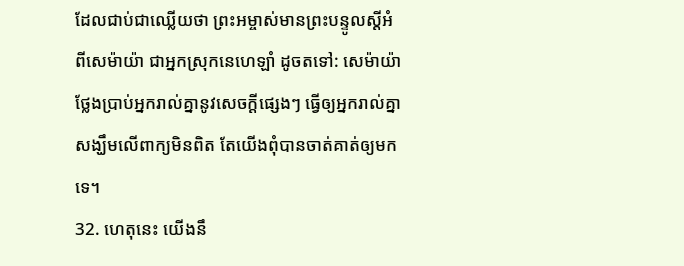ដែលជាប់ជាឈ្លើយថា ព្រះអម្ចាស់មានព្រះបន្ទូលស្ដីអំពីសេម៉ាយ៉ា ជាអ្នកស្រុកនេហេឡាំ ដូចតទៅ: សេម៉ាយ៉ាថ្លែងប្រាប់អ្នករាល់គ្នានូវសេចក្ដីផ្សេងៗ ធ្វើឲ្យអ្នករាល់គ្នាសង្ឃឹមលើពាក្យមិនពិត តែយើងពុំបានចាត់គាត់ឲ្យមកទេ។
32. ហេតុនេះ យើងនឹ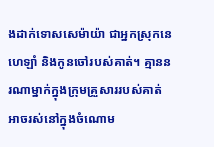ងដាក់ទោសសេម៉ាយ៉ា ជាអ្នកស្រុកនេហេឡាំ និងកូនចៅរបស់គាត់។ គ្មាននរណាម្នាក់ក្នុងក្រុមគ្រួសាររបស់គាត់ អាចរស់នៅក្នុងចំណោម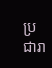ប្រជារា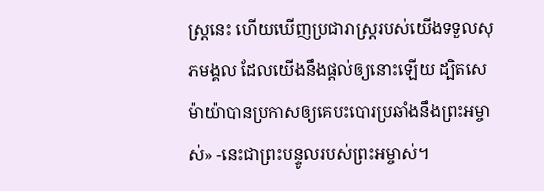ស្ត្រនេះ ហើយឃើញប្រជារាស្ត្ររបស់យើងទទួលសុភមង្គល ដែលយើងនឹងផ្ដល់ឲ្យនោះឡើយ ដ្បិតសេម៉ាយ៉ាបានប្រកាសឲ្យគេបះបោរប្រឆាំងនឹងព្រះអម្ចាស់» -នេះជាព្រះបន្ទូលរបស់ព្រះអម្ចាស់។